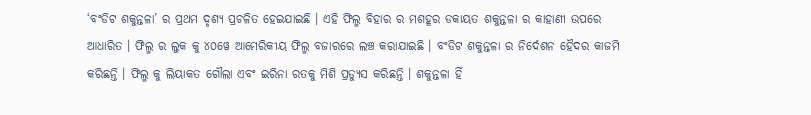‘ବଂଡିଟ ଶକୁନ୍ତଳା’ ର ପ୍ରଥମ ଦୃଶ୍ୟ ପ୍ରଚଳିତ ହେଇଯାଇଛି । ଏହି ଫିଲ୍ମ ବିହାର ର ମଶହୂର ଡକାୟତ ଶକୁନ୍ତଳା ର କାହାଣୀ ଉପରେ ଆଧାରିତ । ଫିଲ୍ମ ର ଲୁକ କୁ ୪୦ୱେ ଆମେରିକୀୟ ଫିଲ୍ମ ବଜାରରେ ଲଞ୍ଚ କରାଯାଇଛି । ବଂଡିଟ ଶକୁନ୍ତଳା ର ନିର୍ଦେଶନ ହୈଦର କାଜମି କରିଛନ୍ତି । ଫିଲ୍ମ କୁ ଲିୟାକତ ଗୌଲା ଏବଂ ଇରିନା ରତକୁ ମିଶି ପ୍ରଡ୍ୟୁସ କରିଛନ୍ତି । ଶକୁନ୍ତଳା ହିଁ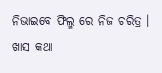ନିଭାଇବେ ଫିଲ୍ମ ରେ ନିଜ ଚରିତ୍ର ।
ଖାସ କଥା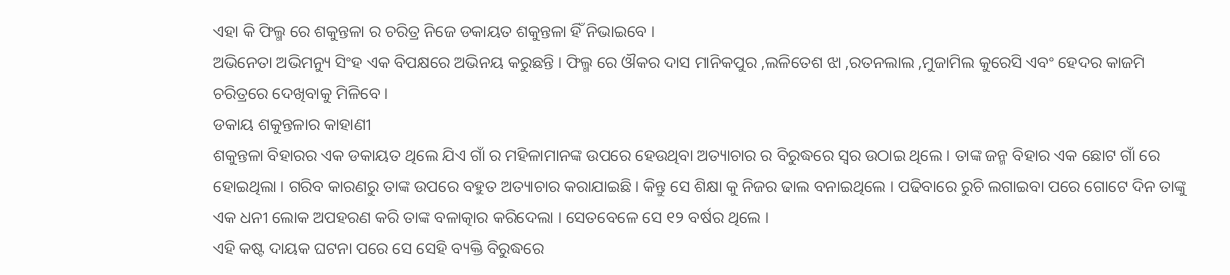ଏହା କି ଫିଲ୍ମ ରେ ଶକୁନ୍ତଳା ର ଚରିତ୍ର ନିଜେ ଡକାୟତ ଶକୁନ୍ତଳା ହିଁ ନିଭାଇବେ ।
ଅଭିନେତା ଅଭିମନ୍ୟୁ ସିଂହ ଏକ ବିପକ୍ଷରେ ଅଭିନୟ କରୁଛନ୍ତି । ଫିଲ୍ମ ରେ ଔକର ଦାସ ମାନିକପୁର ,ଲଳିତେଶ ଝା ,ରତନଲାଲ ,ମୁଜାମିଲ କୁରେସି ଏବଂ ହେଦର କାଜମି ଚରିତ୍ରରେ ଦେଖିବାକୁ ମିଳିବେ ।
ଡକାୟ ଶକୁନ୍ତଳାର କାହାଣୀ
ଶକୁନ୍ତଳା ବିହାରର ଏକ ଡକାୟତ ଥିଲେ ଯିଏ ଗାଁ ର ମହିଳାମାନଙ୍କ ଉପରେ ହେଉଥିବା ଅତ୍ୟାଚାର ର ବିରୁଦ୍ଧରେ ସ୍ଵର ଉଠାଇ ଥିଲେ । ତାଙ୍କ ଜନ୍ମ ବିହାର ଏକ ଛୋଟ ଗାଁ ରେ ହୋଇଥିଲା । ଗରିବ କାରଣରୁ ତାଙ୍କ ଉପରେ ବହୁତ ଅତ୍ୟାଚାର କରାଯାଇଛି । କିନ୍ତୁ ସେ ଶିକ୍ଷା କୁ ନିଜର ଢାଲ ବନାଇଥିଲେ । ପଢିବାରେ ରୁଚି ଲଗାଇବା ପରେ ଗୋଟେ ଦିନ ତାଙ୍କୁ ଏକ ଧନୀ ଲୋକ ଅପହରଣ କରି ତାଙ୍କ ବଳାତ୍କାର କରିଦେଲା । ସେତବେଳେ ସେ ୧୨ ବର୍ଷର ଥିଲେ ।
ଏହି କଷ୍ଟ ଦାୟକ ଘଟନା ପରେ ସେ ସେହି ବ୍ୟକ୍ତି ବିରୁଦ୍ଧରେ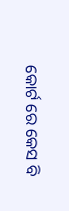କୋର୍ଟ ରେ କେସ ବି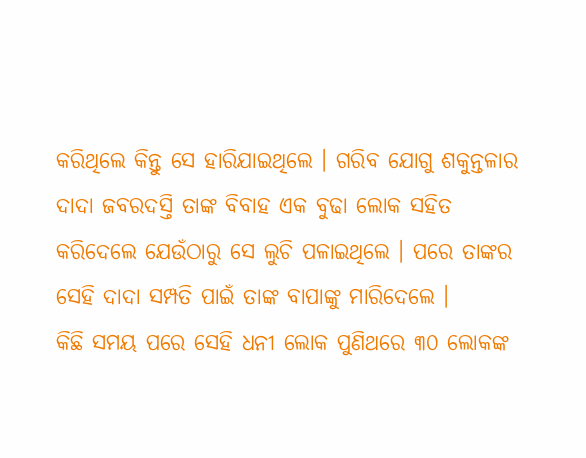କରିଥିଲେ କିନ୍ତୁ ସେ ହାରିଯାଇଥିଲେ । ଗରିବ ଯୋଗୁ ଶକୁନ୍ତଳାର ଦାଦା ଜବରଦସ୍ତି ତାଙ୍କ ବିବାହ ଏକ ବୁଢା ଲୋକ ସହିତ କରିଦେଲେ ଯେଉଁଠାରୁ ସେ ଲୁଚି ପଳାଇଥିଲେ । ପରେ ତାଙ୍କର ସେହି ଦାଦା ସମ୍ପତି ପାଇଁ ତାଙ୍କ ବାପାଙ୍କୁ ମାରିଦେଲେ ।
କିଛି ସମୟ ପରେ ସେହି ଧନୀ ଲୋକ ପୁଣିଥରେ ୩୦ ଲୋକଙ୍କ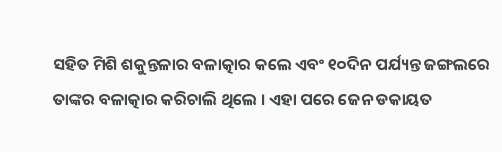ସହିତ ମିଶି ଶକୁନ୍ତଳାର ବଳାତ୍କାର କଲେ ଏବଂ ୧୦ଦିନ ପର୍ଯ୍ୟନ୍ତ ଜଙ୍ଗଲରେ ତାଙ୍କର ବଳାତ୍କାର କରିଚାଲି ଥିଲେ । ଏହା ପରେ ଜେନ ଡକାୟତ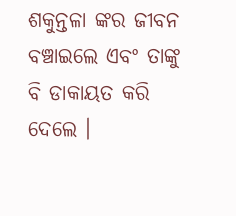ଶକୁନ୍ତଳା ଙ୍କର ଜୀବନ ବଞ୍ଚାଇଲେ ଏବଂ ତାଙ୍କୁ ବି ଡାକାୟତ କରି ଦେଲେ ।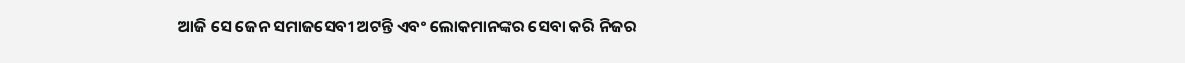ଆଜି ସେ ଜେନ ସମାଜସେବୀ ଅଟନ୍ତି ଏବଂ ଲୋକମାନଙ୍କର ସେବା କରି ନିଜର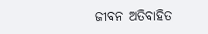ଜୀବନ ଅତିବାହିତ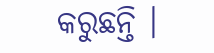କରୁଛନ୍ତି ।